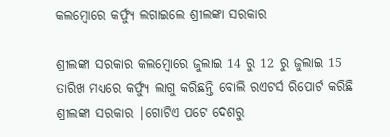କଲମ୍ବୋରେ କର୍ଫ୍ୟୁ ଲଗାଇଲେ ଶ୍ରୀଲଙ୍କା ସରକାର

ଶ୍ରୀଲଙ୍କା ସରକାର କଲମ୍ବୋରେ ଜୁଲାଇ 14 ରୁ 12 ରୁ ଜୁଲାଇ 15 ତାରିଖ ମଧ୍ୟରେ କର୍ଫ୍ୟୁ ଲାଗୁ କରିଛନ୍ତି ବୋଲି ରଏଟର୍ସ ରିପୋର୍ଟ କରିଛି ଶ୍ରୀଲଙ୍କା ସରକାର |ଗୋଟିଏ ପଟେ ଦେଶରୁ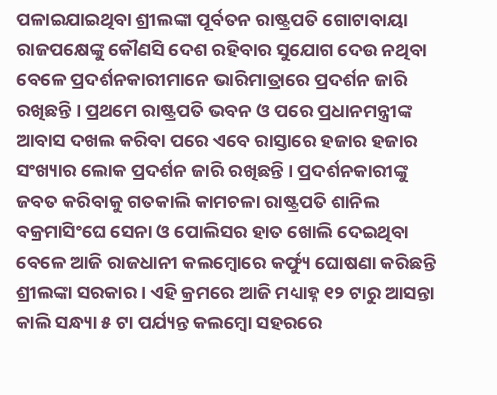ପଳାଇଯାଇଥିବା ଶ୍ରୀଲଙ୍କା ପୂର୍ବତନ ରାଷ୍ଟ୍ରପତି ଗୋଟାବାୟା ରାଜପକ୍ଷେଙ୍କୁ କୌଣସି ଦେଶ ରହିବାର ସୁଯୋଗ ଦେଉ ନଥିବା ବେଳେ ପ୍ରଦର୍ଶନକାରୀମାନେ ଭାରିମାତ୍ରାରେ ପ୍ରଦର୍ଶନ ଜାରି ରଖିଛନ୍ତି । ପ୍ରଥମେ ରାଷ୍ଟ୍ରପତି ଭବନ ଓ ପରେ ପ୍ରଧାନମନ୍ତ୍ରୀଙ୍କ ଆବାସ ଦଖଲ କରିବା ପରେ ଏବେ ରାସ୍ତାରେ ହଜାର ହଜାର ସଂଖ୍ୟାର ଲୋକ ପ୍ରଦର୍ଶନ ଜାରି ରଖିଛନ୍ତି । ପ୍ରଦର୍ଶନକାରୀଙ୍କୁ ଜବତ କରିବାକୁ ଗତକାଲି କାମଚଳା ରାଷ୍ଟ୍ରପତି ଶାନିଲ ବକ୍ରମାସିଂଘେ ସେନା ଓ ପୋଲିସର ହାତ ଖୋଲି ଦେଇଥିବା ବେଳେ ଆଜି ରାଜଧାନୀ କଲମ୍ବୋରେ କର୍ଫ୍ୟୁ ଘୋଷଣା କରିଛନ୍ତି ଶ୍ରୀଲଙ୍କା ସରକାର । ଏହି କ୍ରମରେ ଆଜି ମଧ୍ୟାହ୍ନ ୧୨ ଟାରୁ ଆସନ୍ତା କାଲି ସନ୍ଧ୍ୟା ୫ ଟା ପର୍ଯ୍ୟନ୍ତ କଲମ୍ବୋ ସହରରେ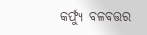କର୍ଫ୍ୟୁ ବଳବତ୍ତର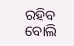ରହିବ ବୋଲି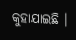କୁହାଯାଇଛି ।